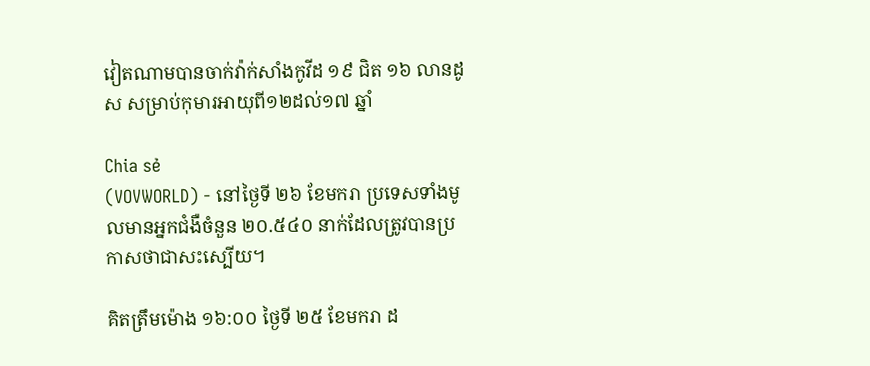វៀតណាមបានចាក់វ៉ាក់សាំងកូវីដ ១៩ ជិត ១៦ លានដូស សម្រាប់កុមារអាយុពី១២ដល់១៧ ឆ្នាំ

Chia sẻ
(VOVWORLD) - នៅថ្ងៃទី ២៦ ខែមករា ប្រទេសទាំងមូលមានអ្នកជំងឺចំនួន ២០.៥៤០ នាក់ដែលត្រូវបានប្រកាសថាជាសះស្បើយ។

គិតត្រឹមម៉ោង ១៦:០០ ថ្ងៃទី ២៥ ខែមករា ដ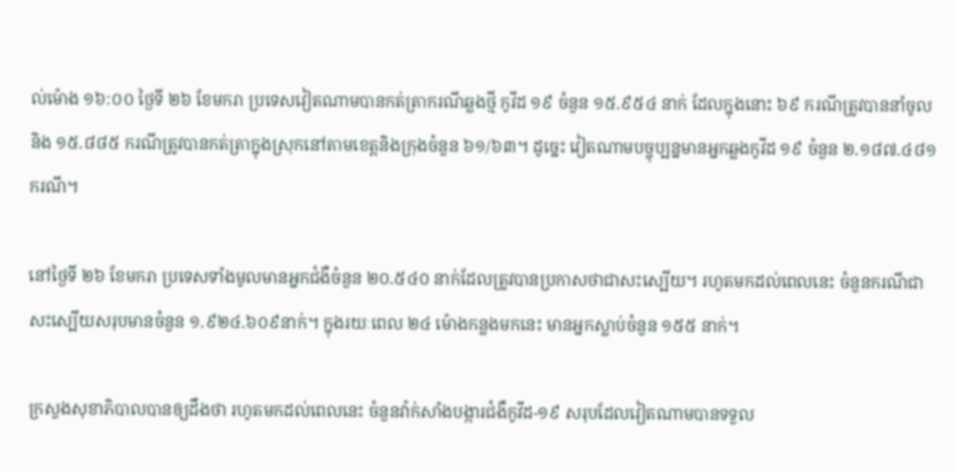ល់ម៉ោង ១៦:០០ ថ្ងៃទី ២៦ ខែមករា ប្រទេសវៀតណាមបានកត់ត្រាករណីឆ្លងថ្មី កូវីដ ១៩ ចំនួន ១៥.៩៥៤ នាក់ ដែលក្នុងនោះ ៦៩ ករណីត្រូវបាននាំចូលនិង ១៥.៨៨៥ ករណីត្រូវបានកត់ត្រាក្នុងស្រុកនៅតាមខេត្តនិងក្រុងចំនួន ៦១/៦៣។ ដូច្នេះ វៀតណាមបច្ចុប្បន្នមានអ្នកឆ្លងកូវីដ ១៩ ចំនួន ២.១៨៧.៤៨១ ករណី។

នៅថ្ងៃទី ២៦ ខែមករា ប្រទេសទាំងមូលមានអ្នកជំងឺចំនួន ២០.៥៤០ នាក់ដែលត្រូវបានប្រកាសថាជាសះស្បើយ។ រហូតមកដល់ពេលនេះ ចំនួនករណីជាសះស្បើយសរុបមានចំនួន ១.៩២៤.៦០៩នាក់។ ក្នុងរយៈពេល ២៤ ម៉ោងកន្លងមកនេះ មានអ្នកស្លាប់ចំនួន ១៥៥ នាក់។

ក្រសួងសុខាភិបាលបានឲ្យដឹងថា រហូតមកដល់ពេលនេះ ចំនួនវ៉ាក់សាំងបង្ការជំងឺកូវីដ-១៩ សរុបដែលវៀតណាមបានទទួល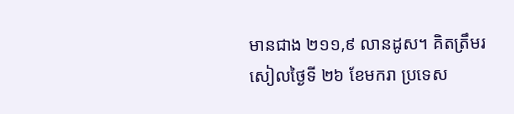មានជាង ២១១,៩ លានដូស។ គិតត្រឹមរសៀលថ្ងៃទី ២៦ ខែមករា ប្រទេស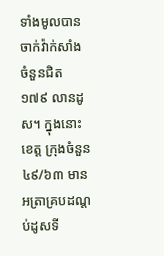ទាំងមូលបានចាក់វ៉ាក់សាំងចំនួនជិត ១៧៩ លានដូស។ ក្នុងនោះ ខេត្ត ក្រុងចំនួន៤៩/៦៣ មានអត្រាគ្របដណ្តប់ដូសទី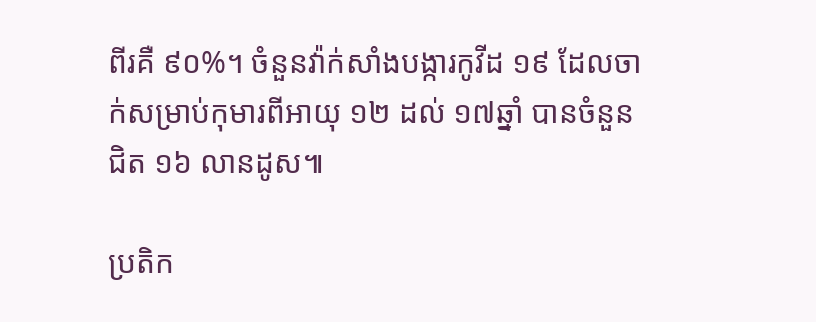ពីរគឺ ៩០%។ ចំនួនវ៉ាក់សាំងបង្ការកូវីដ ១៩ ដែលចាក់សម្រាប់កុមារពីអាយុ ១២ ដល់ ១៧ឆ្នាំ បានចំនួនជិត ១៦ លានដូស៕

ប្រតិក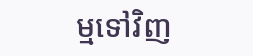ម្មទៅវិញ